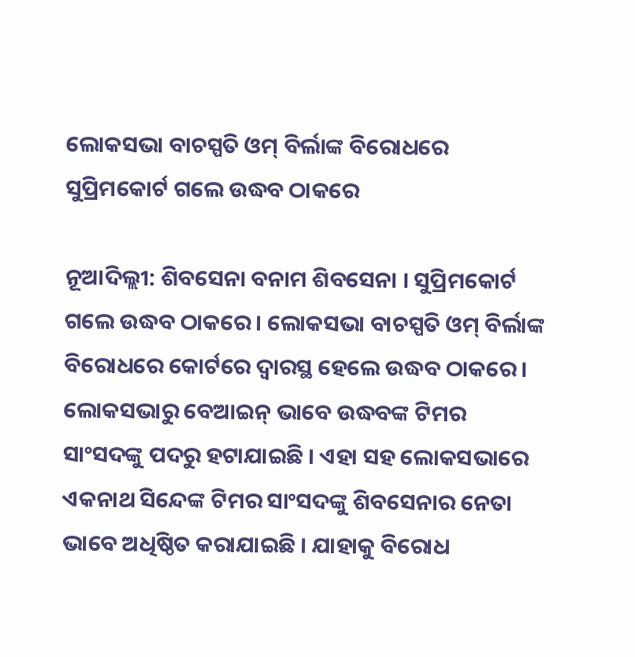ଲୋକସଭା ବାଚସ୍ପତି ଓମ୍ ବିର୍ଲାଙ୍କ ବିରୋଧରେ ସୁପ୍ରିମକୋର୍ଟ ଗଲେ ଉଦ୍ଧବ ଠାକରେ

ନୂଆଦିଲ୍ଲୀ: ଶିବସେନା ବନାମ ଶିବସେନା । ସୁପ୍ରିମକୋର୍ଟ ଗଲେ ଉଦ୍ଧବ ଠାକରେ । ଲୋକସଭା ବାଚସ୍ପତି ଓମ୍ ବିର୍ଲାଙ୍କ ବିରୋଧରେ କୋର୍ଟରେ ଦ୍ୱାରସ୍ଥ ହେଲେ ଉଦ୍ଧବ ଠାକରେ । ଲୋକସଭାରୁ ବେଆଇନ୍ ଭାବେ ଉଦ୍ଧବଙ୍କ ଟିମର ସାଂସଦଙ୍କୁ ପଦରୁ ହଟାଯାଇଛି । ଏହା ସହ ଲୋକସଭାରେ ଏକନାଥ ସିନ୍ଦେଙ୍କ ଟିମର ସାଂସଦଙ୍କୁ ଶିବସେନାର ନେତା ଭାବେ ଅଧିଷ୍ଠିତ କରାଯାଇଛି । ଯାହାକୁ ବିରୋଧ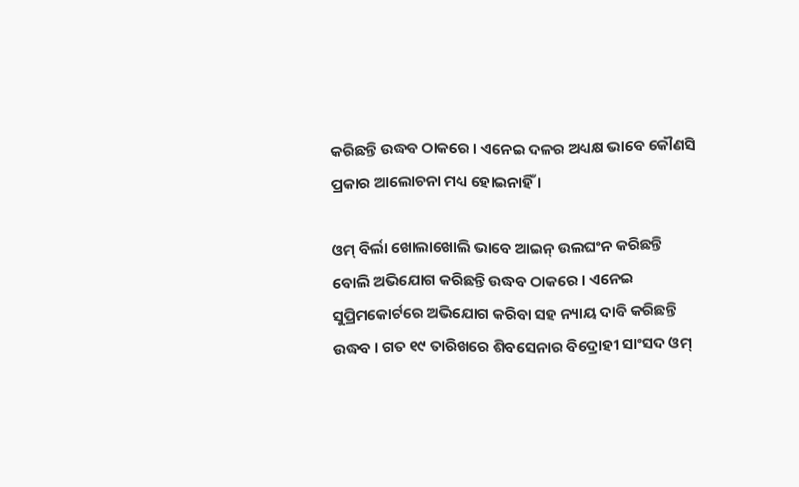କରିଛନ୍ତି ଉଦ୍ଧବ ଠାକରେ । ଏନେଇ ଦଳର ଅଧ୍ୟକ୍ଷ ଭାବେ କୌଣସି ପ୍ରକାର ଆଲୋଚନା ମଧ୍ୟ ହୋଇନାହିଁ ।

ଓମ୍ ବିର୍ଲା ଖୋଲାଖୋଲି ଭାବେ ଆଇନ୍ ଉଲଘଂନ କରିଛନ୍ତି ବୋଲି ଅଭିଯୋଗ କରିଛନ୍ତି ଉଦ୍ଧବ ଠାକରେ । ଏନେଇ ସୁପ୍ରିମକୋର୍ଟରେ ଅଭିଯୋଗ କରିବା ସହ ନ୍ୟାୟ ଦାବି କରିଛନ୍ତି ଉଦ୍ଧବ । ଗତ ୧୯ ତାରିଖରେ ଶିବସେନାର ବିଦ୍ରୋହୀ ସାଂସଦ ଓମ୍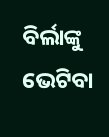ବିର୍ଲାଙ୍କୁ ଭେଟିବା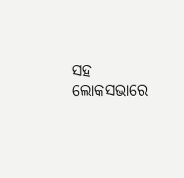ସହ ଲୋକସଭାରେ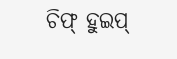ଚିଫ୍ ହୁଇପ୍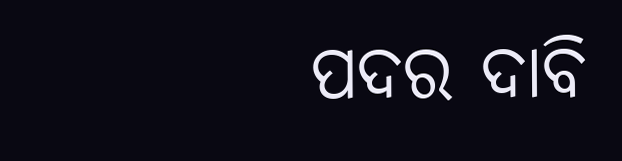ପଦର ଦାବି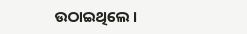ଉଠାଇଥିଲେ ।